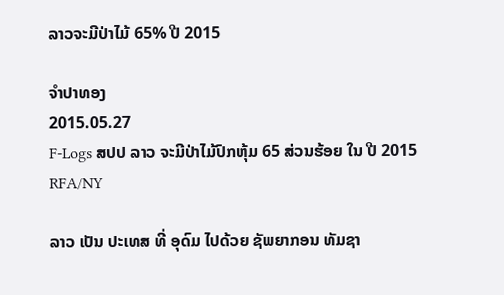ລາວຈະມີປ່າໄມ້ 65% ປີ 2015

ຈໍາປາທອງ
2015.05.27
F-Logs ສປປ ລາວ ຈະມີປ່າໄມ້ປົກຫຸ້ມ 65 ສ່ວນຮ້ອຍ ໃນ ປີ 2015
RFA/NY

ລາວ ເປັນ ປະເທສ ທີ່ ອຸດົມ ໄປດ້ວຍ ຊັພຍາກອນ ທັມຊາ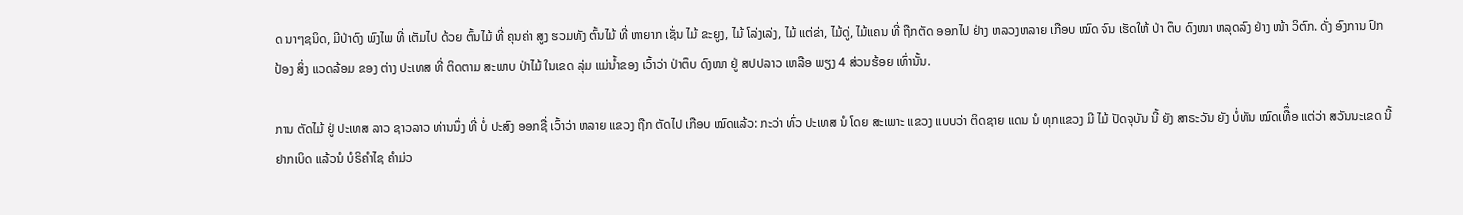ດ ນາໆຊນິດ, ມີປ່າດົງ ພົງໄພ ທີ່ ເຕັມໄປ ດ້ວຍ ຕົ້ນໄມ້ ທີ່ ຄຸນຄ່າ ສູງ ຮວມທັງ ຕົ້ນໄມ້ ທີ່ ຫາຍາກ ເຊັ່ນ ໄມ້ ຂະຍູງ, ໄມ້ ໂລ່ງເລ່ງ, ໄມ້ ແຕ່ຂ່າ, ໄມ້ດູ່, ໄມ້ແຄນ ທີ່ ຖືກຕັດ ອອກໄປ ຢ່າງ ຫລວງຫລາຍ ເກືອບ ໝົດ ຈົນ ເຮັດໃຫ້ ປ່າ ຕຶບ ດົງໜາ ຫລຸດລົງ ຢ່າງ ໜ້າ ວິຕົກ. ດັ່ງ ອົງການ ປົກປ້ອງ ສິ່ງ ແວດລ້ອມ ຂອງ ຕ່າງ ປະເທສ ທີ່ ຕິດຕາມ ສະພາບ ປ່າໄມ້ ໃນເຂດ ລຸ່ມ ແມ່ນໍ້າຂອງ ເວົ້າວ່າ ປ່າຕຶບ ດົງໜາ ຢູ່ ສປປລາວ ເຫລືອ ພຽງ 4 ສ່ວນຮ້ອຍ ເທົ່ານັ້ນ.

ການ ຕັດໄມ້ ຢູ່ ປະເທສ ລາວ ຊາວລາວ ທ່ານນຶ່ງ ທີ່ ບໍ່ ປະສົງ ອອກຊື່ ເວົ້າວ່າ ຫລາຍ ແຂວງ ຖືກ ຕັດໄປ ເກືອບ ໝົດແລ້ວ: ກະວ່າ ທົ່ວ ປະເທສ ນໍ ໂດຍ ສະເພາະ ແຂວງ ແບບວ່າ ຕິດຊາຍ ແດນ ນໍ ທຸກແຂວງ ມີ ໄມ້ ປັດຈຸບັນ ນີ້ ຍັງ ສາຣະວັນ ຍັງ ບໍ່ທັນ ໝົດເທືຶ່ອ ແຕ່ວ່າ ສວັນນະເຂດ ນີ້ ຢາກເບິດ ແລ້ວນໍ ບໍຣິຄໍາໄຊ ຄໍາມ່ວ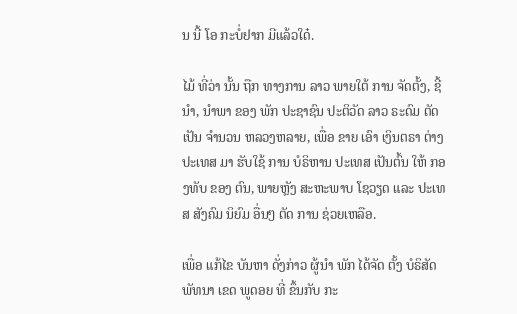ນ ນີ້ ໂອ ກະບໍ່ຢາກ ມີແລ້ວໃດ໋.

ໄມ້ ທີ່ວ່າ ນັ້ນ ຖືກ ທາງການ ລາວ ພາຍໃຕ້ ການ ຈັດຕັ້ງ, ຊີ້ນຳ, ນຳພາ ຂອງ ພັກ ປະຊາຊົນ ປະຕິວັດ ລາວ ຣະດົມ ຕັດ ເປັນ ຈຳນວນ ຫລວງຫລາຍ, ເພື່ອ ຂາຍ ເອົາ ເງິນຕຣາ ຕ່າງ ປະເທສ ມາ ຮັບໃຊ້ ການ ບໍຣິຫານ ປະເທສ ເປັນຕົ້ນ ໃຫ້ ກອງທັບ ຂອງ ຕົນ, ພາຍຫຼັງ ສະຫະພາບ ໂຊວຽດ ແລະ ປະເທສ ສັງຄົມ ນິຍົມ ອື່ນໆ ຕັດ ການ ຊ່ວຍເຫລືອ.

ເພື່ອ ແກ້ໄຂ ບັນຫາ ດັ່ງກ່າວ ຜູ້ນຳ ພັກ ໄດ້ຈັດ ຕັ້ງ ບໍຣິສັດ ພັທນາ ເຂດ ພູດອຍ ທີ່ ຂຶ້ນກັບ ກະ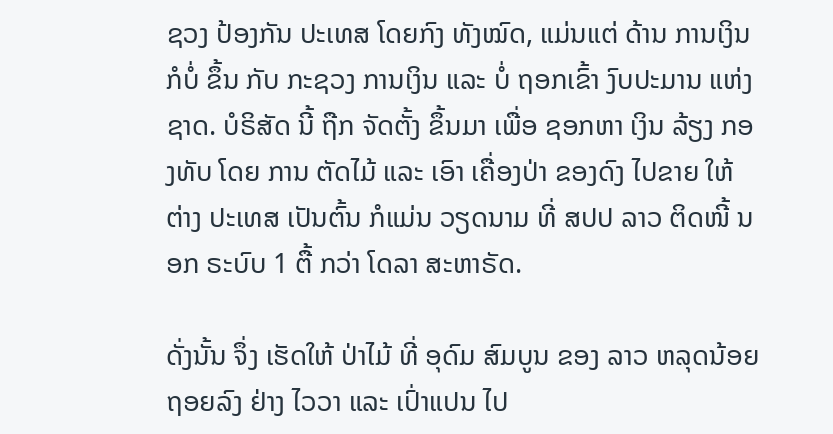ຊວງ ປ້ອງກັນ ປະເທສ ໂດຍກົງ ທັງໝົດ, ແມ່ນແຕ່ ດ້ານ ການເງິນ ກໍບໍ່ ຂຶ້ນ ກັບ ກະຊວງ ການເງິນ ແລະ ບໍ່ ຖອກເຂົ້າ ງົບປະມານ ແຫ່ງຊາດ. ບໍຣິສັດ ນີ້ ຖືກ ຈັດຕັ້ງ ຂຶ້ນມາ ເພື່ອ ຊອກຫາ ເງິນ ລ້ຽງ ກອງທັບ ໂດຍ ການ ຕັດໄມ້ ແລະ ເອົາ ເຄື່ອງປ່າ ຂອງດົງ ໄປຂາຍ ໃຫ້ ຕ່າງ ປະເທສ ເປັນຕົ້ນ ກໍແມ່ນ ວຽດນາມ ທີ່ ສປປ ລາວ ຕິດໜີ້ ນອກ ຣະບົບ 1 ຕື້ ກວ່າ ໂດລາ ສະຫາຣັດ.

ດັ່ງນັ້ນ ຈຶ່ງ ເຮັດໃຫ້ ປ່າໄມ້ ທີ່ ອຸດົມ ສົມບູນ ຂອງ ລາວ ຫລຸດນ້ອຍ ຖອຍລົງ ຢ່າງ ໄວວາ ແລະ ເປົ່າແປນ ໄປ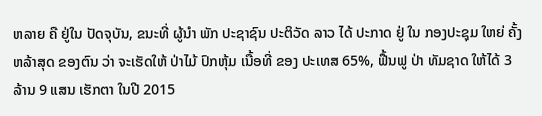ຫລາຍ ຄື ຢູ່ໃນ ປັດຈຸບັນ, ຂນະທີ່ ຜູ້ນຳ ພັກ ປະຊາຊົນ ປະຕິວັດ ລາວ ໄດ້ ປະກາດ ຢູ່ ໃນ ກອງປະຊຸມ ໃຫຍ່ ຄັ້ງ ຫລ້າສຸດ ຂອງຕົນ ວ່າ ຈະເຮັດໃຫ້ ປ່າໄມ້ ປົກຫຸ້ມ ເນື້ອທີ່ ຂອງ ປະເທສ 65%, ຟື້ນຟູ ປ່າ ທັມຊາດ ໃຫ້ໄດ້ 3 ລ້ານ 9 ແສນ ເຮັກຕາ ໃນປີ 2015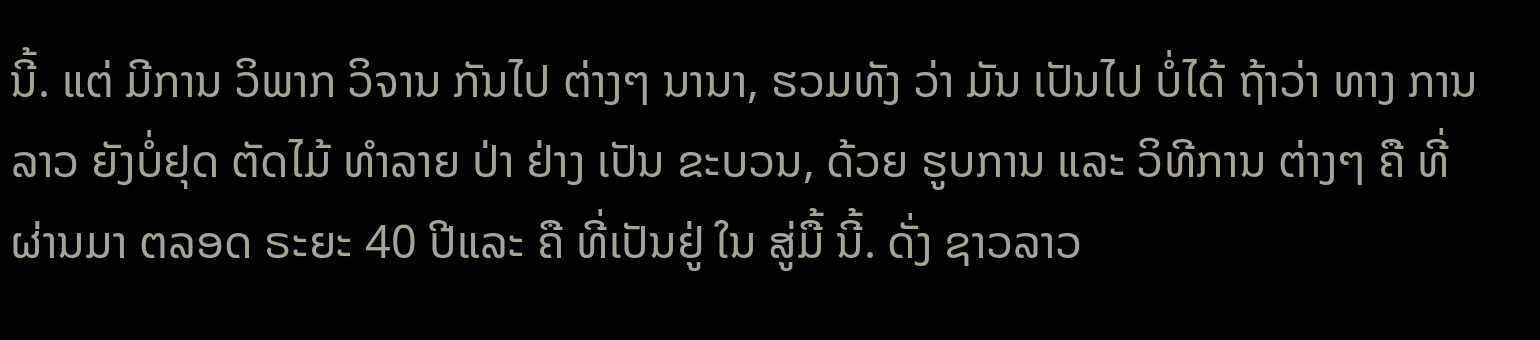ນີ້. ແຕ່ ມີການ ວິພາກ ວິຈານ ກັນໄປ ຕ່າງໆ ນານາ, ຮວມທັງ ວ່າ ມັນ ເປັນໄປ ບໍ່ໄດ້ ຖ້າວ່າ ທາງ ການລາວ ຍັງບໍ່ຢຸດ ຕັດໄມ້ ທຳລາຍ ປ່າ ຢ່າງ ເປັນ ຂະບວນ, ດ້ວຍ ຮູບການ ແລະ ວິທີການ ຕ່າງໆ ຄື ທີ່ ຜ່ານມາ ຕລອດ ຣະຍະ 40 ປີແລະ ຄື ທີ່ເປັນຢູ່ ໃນ ສູ່ມື້ ນີ້. ດັ່ງ ຊາວລາວ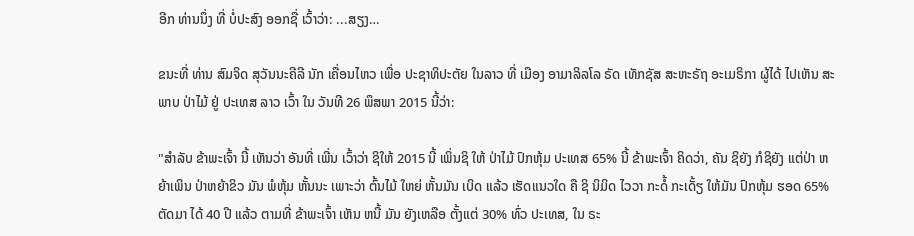ອີກ ທ່ານນຶ່ງ ທີ່ ບໍ່ປະສົງ ອອກຊື່ ເວົ້າວ່າ: ...ສຽງ…

ຂນະທີ່ ທ່ານ ສົມຈິດ ສຸວັນນະຄີລີ ນັກ ເຄື່ອນໄຫວ ເພື່ອ ປະຊາທິປະຕັຍ ໃນລາວ ທີ່ ເມືອງ ອາມາລິລໂລ ຣັດ ເທັກຊັສ ສະຫະຣັຖ ອະເມຣິກາ ຜູ້ໄດ້ ໄປເຫັນ ສະພາບ ປ່າໄມ້ ຢູ່ ປະເທສ ລາວ ເວົ້າ ໃນ ວັນທີ 26 ພຶສພາ 2015 ນີ້ວ່າ:

"ສໍາລັບ ຂ້າພະເຈົ້າ ນີ້ ເຫັນວ່າ ອັນທີ່ ເພີ່ນ ເວົ້າວ່າ ຊິໃຫ້ 2015 ນີ້ ເພິ່ນຊິ ໃຫ້ ປ່າໄມ້ ປົກຫຸ້ມ ປະເທສ 65% ນີ້ ຂ້າພະເຈົ້າ ຄິດວ່າ, ຄັນ ຊິຍັງ ກໍຊິຍັງ ແຕ່ປ່າ ຫຍ້າເພິນ ປ່າຫຍ້າຂິວ ມັນ ພໍຫຸ້ມ ຫັ້ນນະ ເພາະວ່າ ຕົ້ນໄມ້ ໃຫຍ່ ຫັ້ນມັນ ເບິດ ແລ້ວ ເຮັດແນວໃດ ຄື ຊິ ນິມິດ ໄວວາ ກະດໍ້ ກະເດັ້ຽ ໃຫ້ມັນ ປົກຫຸ້ມ ຮອດ 65% ຕັດມາ ໄດ້ 40 ປີ ແລ້ວ ຕາມທີ່ ຂ້າພະເຈົ້າ ເຫັນ ຫນີ້ ມັນ ຍັງເຫລືອ ຕັ້ງແຕ່ 30% ທົ່ວ ປະເທສ, ໃນ ຣະ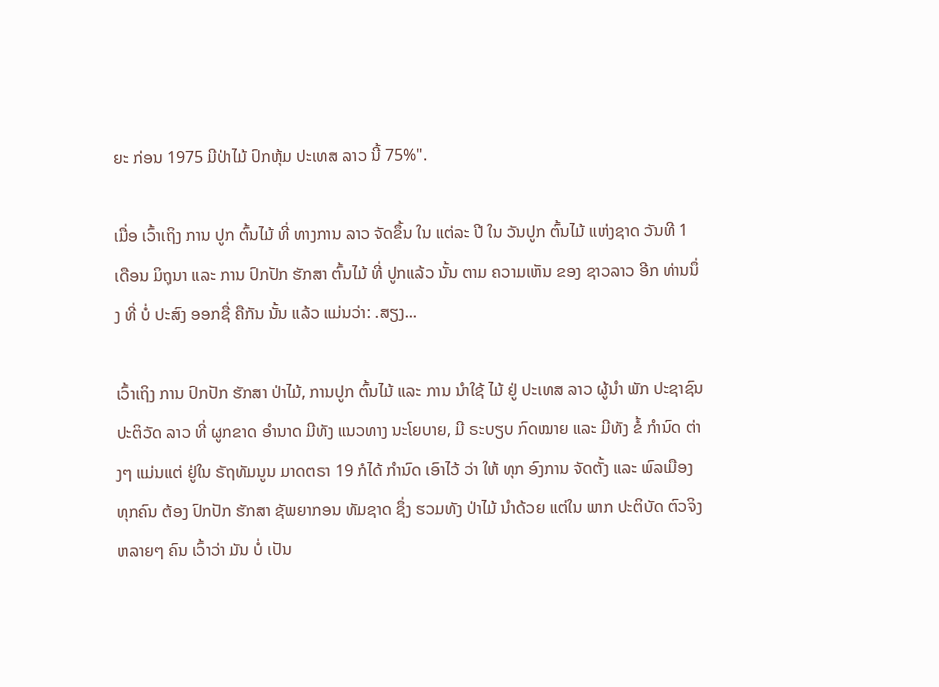ຍະ ກ່ອນ 1975 ມີປ່າໄມ້ ປົກຫຸ້ມ ປະເທສ ລາວ ນີ້ 75%".

ເມື່ອ ເວົ້າເຖິງ ການ ປູກ ຕົ້ນໄມ້ ທີ່ ທາງການ ລາວ ຈັດຂຶ້ນ ໃນ ແຕ່ລະ ປີ ໃນ ວັນປູກ ຕົ້ນໄມ້ ແຫ່ງຊາດ ວັນທີ 1 ເດືອນ ມິຖຸນາ ແລະ ການ ປົກປັກ ຮັກສາ ຕົ້ນໄມ້ ທີ່ ປູກແລ້ວ ນັ້ນ ຕາມ ຄວາມເຫັນ ຂອງ ຊາວລາວ ອີກ ທ່ານນຶ່ງ ທີ່ ບໍ່ ປະສົງ ອອກຊື່ ຄືກັນ ນັ້ນ ແລ້ວ ແມ່ນວ່າ: .ສຽງ...

ເວົ້າເຖິງ ການ ປົກປັກ ຮັກສາ ປ່າໄມ້, ການປູກ ຕົ້ນໄມ້ ແລະ ການ ນໍາໃຊ້ ໄມ້ ຢູ່ ປະເທສ ລາວ ຜູ້ນໍາ ພັກ ປະຊາຊົນ ປະຕິວັດ ລາວ ທີ່ ຜູກຂາດ ອໍານາດ ມີທັງ ແນວທາງ ນະໂຍບາຍ, ມີ ຣະບຽບ ກົດໝາຍ ແລະ ມີທັງ ຂໍ້ ກໍານົດ ຕ່າງໆ ແມ່ນແຕ່ ຢູ່ໃນ ຣັຖທັມນູນ ມາດຕຣາ 19 ກໍໄດ້ ກໍານົດ ເອົາໄວ້ ວ່າ ໃຫ້ ທຸກ ອົງການ ຈັດຕັ້ງ ແລະ ພົລເມືອງ ທຸກຄົນ ຕ້ອງ ປົກປັກ ຮັກສາ ຊັພຍາກອນ ທັມຊາດ ຊຶ່ງ ຮວມທັງ ປ່າໄມ້ ນໍາດ້ວຍ ແຕ່ໃນ ພາກ ປະຕິບັດ ຕົວຈິງ ຫລາຍໆ ຄົນ ເວົ້າວ່າ ມັນ ບໍ່ ເປັນ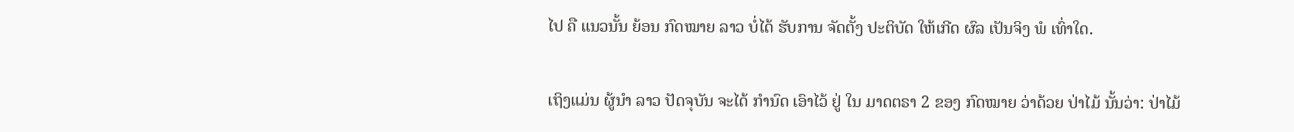ໄປ ຄື ແນວນັ້ນ ຍ້ອນ ກົດໝາຍ ລາວ ບໍ່ໄດ້ ຮັບການ ຈັດຕັ້ງ ປະຕິບັດ ໃຫ້ເກີດ ຜົລ ເປັນຈິງ ພໍ ເທົ່າໃດ.

ເຖິງແມ່ນ ຜູ້ນໍາ ລາວ ປັດຈຸບັນ ຈະໄດ້ ກໍານົດ ເອົາໄວ້ ຢູ່ ໃນ ມາດຕຣາ 2 ຂອງ ກົດໝາຍ ວ່າດ້ວຍ ປ່າໄມ້ ນັ້ນວ່າ: ປ່າໄມ້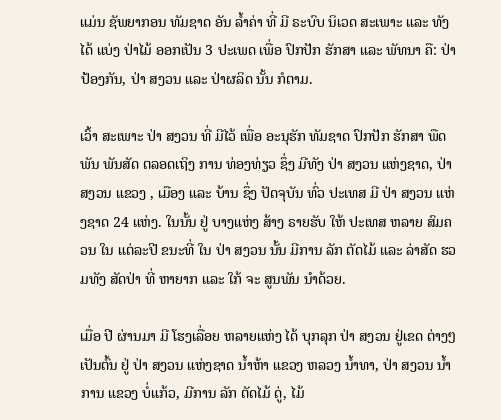ແມ່ນ ຊັພຍາກອນ ທັມຊາດ ອັນ ລໍ້າຄ່າ ທີ່ ມີ ຣະບົບ ນິເວດ ສະເພາະ ແລະ ທັງໄດ້ ແບ່ງ ປ່າໄມ້ ອອກເປັນ 3 ປະເພດ ເພື່ອ ປົກປັກ ຮັກສາ ແລະ ພັທນາ ຄື: ປ່າ ປ້ອງກັນ, ປ່າ ສງວນ ແລະ ປ່າຜລິດ ນັ້ນ ກໍຕາມ.

ເວົ້າ ສະເພາະ ປ່າ ສງວນ ທີ່ ມີໄວ້ ເພື່ອ ອະນຸຮັກ ທັມຊາດ ປົກປັກ ຮັກສາ ພືດພັນ ພັນສັດ ຕລອດເຖິງ ການ ທ່ອງທ່ຽວ ຊຶ່ງ ມີທັງ ປ່າ ສງວນ ແຫ່ງຊາດ, ປ່າ ສງວນ ແຂວງ , ເມືອງ ແລະ ບ້ານ ຊຶ່ງ ປັດຈຸບັນ ທົ່ວ ປະເທສ ມີ ປ່າ ສງວນ ແຫ່ງຊາດ 24 ແຫ່ງ. ໃນນັ້ນ ຢູ່ ບາງແຫ່ງ ສ້າງ ຣາຍຮັບ ໃຫ້ ປະເທສ ຫລາຍ ສົມຄວນ ໃນ ແຕ່ລະປີ ຂນະທີ່ ໃນ ປ່າ ສງວນ ນັ້ນ ມີການ ລັກ ຕັດໄມ້ ແລະ ລ່າສັດ ຮວມທັງ ສັດປ່າ ທີ່ ຫາຍາກ ແລະ ໃກ້ ຈະ ສູນພັນ ນໍາດ້ວຍ.

ເມື່ອ ປີ ຜ່ານມາ ມີ ໂຮງເລື່ອຍ ຫລາຍແຫ່ງ ໄດ້ ບຸກລຸກ ປ່າ ສງວນ ຢູ່ເຂດ ຕ່າງໆ ເປັນຕົ້ນ ຢູ່ ປ່າ ສງວນ ແຫ່ງຊາດ ນໍ້າຫ້າ ແຂວງ ຫລວງ ນໍ້າທາ, ປ່າ ສງວນ ນໍ້າການ ແຂວງ ບໍ່ແກ້ວ, ມີການ ລັກ ຕັດໄມ້ ດູ່, ໄມ້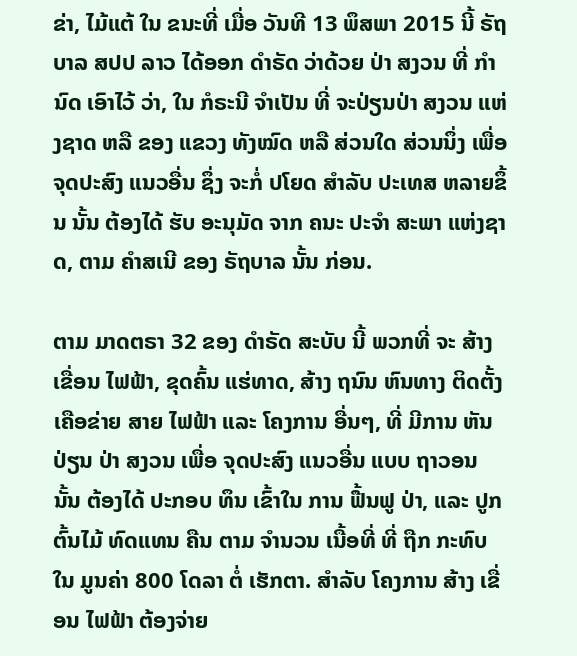ຂ່າ, ໄມ້ແຕ້ ໃນ ຂນະທີ່ ເມື່ອ ວັນທີ 13 ພຶສພາ 2015 ນີ້ ຣັຖບາລ ສປປ ລາວ ໄດ້ອອກ ດໍາຣັດ ວ່າດ້ວຍ ປ່າ ສງວນ ທີ່ ກໍານົດ ເອົາໄວ້ ວ່າ, ໃນ ກໍຣະນີ ຈໍາເປັນ ທີ່ ຈະປ່ຽນປ່າ ສງວນ ແຫ່ງຊາດ ຫລື ຂອງ ແຂວງ ທັງໝົດ ຫລື ສ່ວນໃດ ສ່ວນນຶ່ງ ເພື່ອ ຈຸດປະສົງ ແນວອື່ນ ຊຶ່ງ ຈະກໍ່ ປໂຍດ ສໍາລັບ ປະເທສ ຫລາຍຂຶ້ນ ນັ້ນ ຕ້ອງໄດ້ ຮັບ ອະນຸມັດ ຈາກ ຄນະ ປະຈໍາ ສະພາ ແຫ່ງຊາດ, ຕາມ ຄໍາສເນີ ຂອງ ຣັຖບາລ ນັ້ນ ກ່ອນ.

ຕາມ ມາດຕຣາ 32 ຂອງ ດຳຣັດ ສະບັບ ນີ້ ພວກທີ່ ຈະ ສ້າງ ເຂື່ອນ ໄຟຟ້າ, ຂຸດຄົ້ນ ແຮ່ທາດ, ສ້າງ ຖນົນ ຫົນທາງ ຕິດຕັ້ງ ເຄືອຂ່າຍ ສາຍ ໄຟຟ້າ ແລະ ໂຄງການ ອື່ນໆ, ທີ່ ມີການ ຫັນ ປ່ຽນ ປ່າ ສງວນ ເພື່ອ ຈຸດປະສົງ ແນວອື່ນ ແບບ ຖາວອນ ນັ້ນ ຕ້ອງໄດ້ ປະກອບ ທຶນ ເຂົ້າໃນ ການ ຟື້ນຟູ ປ່າ, ແລະ ປູກ ຕົ້ນໄມ້ ທົດແທນ ຄືນ ຕາມ ຈໍານວນ ເນື້ອທີ່ ທີ່ ຖືກ ກະທົບ ໃນ ມູນຄ່າ 800 ໂດລາ ຕໍ່ ເຮັກຕາ. ສຳລັບ ໂຄງການ ສ້າງ ເຂື່ອນ ໄຟຟ້າ ຕ້ອງຈ່າຍ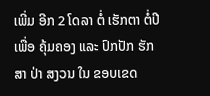ເພີ່ມ ອີກ 2 ໂດລາ ຕໍ່ ເຮັກຕາ ຕໍ່ປີ ເພື່ອ ຄຸ້ມຄອງ ແລະ ປົກປັກ ຮັກສາ ປ່າ ສງວນ ໃນ ຂອບເຂດ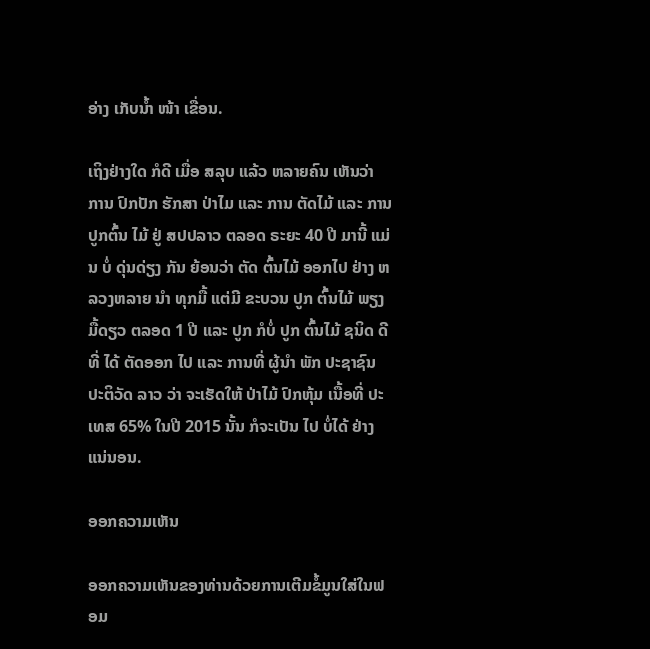ອ່າງ ເກັບນ້ຳ ໜ້າ ເຂື່ອນ.

ເຖິງຢ່າງໃດ ກໍດີ ເມື່ອ ສລຸບ ແລ້ວ ຫລາຍຄົນ ເຫັນວ່າ ການ ປົກປັກ ຮັກສາ ປ່າໄມ ແລະ ການ ຕັດໄມ້ ແລະ ການ ປູກຕົ້ນ ໄມ້ ຢູ່ ສປປລາວ ຕລອດ ຣະຍະ 40 ປີ ມານີ້ ແມ່ນ ບໍ່ ດຸ່ນດ່ຽງ ກັນ ຍ້ອນວ່າ ຕັດ ຕົ້ນໄມ້ ອອກໄປ ຢ່າງ ຫລວງຫລາຍ ນໍາ ທຸກມື້ ແຕ່ມີ ຂະບວນ ປູກ ຕົ້ນໄມ້ ພຽງ ມື້ດຽວ ຕລອດ 1 ປີ ແລະ ປູກ ກໍບໍ່ ປູກ ຕົ້ນໄມ້ ຊນິດ ດີ ທີ່ ໄດ້ ຕັດອອກ ໄປ ແລະ ການທີ່ ຜູ້ນຳ ພັກ ປະຊາຊົນ ປະຕິວັດ ລາວ ວ່າ ຈະເຮັດໃຫ້ ປ່າໄມ້ ປົກຫຸ້ມ ເນື້ອທີ່ ປະເທສ 65% ໃນປີ 2015 ນັ້ນ ກໍຈະເປັນ ໄປ ບໍ່ໄດ້ ຢ່າງ ແນ່ນອນ.

ອອກຄວາມເຫັນ

ອອກຄວາມເຫັນຂອງທ່ານດ້ວຍການເຕີມຂໍ້ມູນໃສ່ໃນຟອມ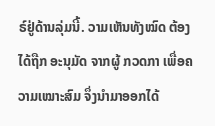ຣ໌ຢູ່ດ້ານລຸ່ມນີ້. ວາມເຫັນທັງໝົດ ຕ້ອງໄດ້ຖືກ ອະນຸມັດ ຈາກຜູ້ ກວດກາ ເພື່ອຄວາມເໝາະສົມ ຈຶ່ງນໍາມາອອກໄດ້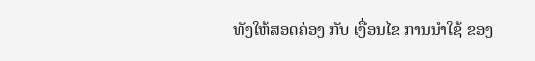ທັງໃຫ້ສອດຄ່ອງ ກັບ ເງື່ອນໄຂ ການນຳໃຊ້ ຂອງ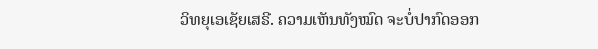ວິທຍຸເອເຊັຍເສຣີ. ຄວາມເຫັນທັງໝົດ ຈະບໍ່ປາກົດອອກ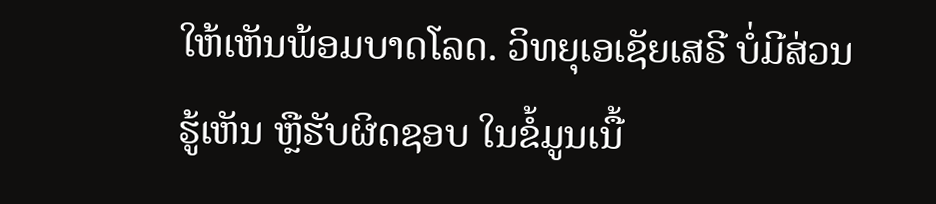ໃຫ້ເຫັນພ້ອມບາດໂລດ. ວິທຍຸເອເຊັຍເສຣີ ບໍ່ມີສ່ວນຮູ້ເຫັນ ຫຼືຮັບຜິດຊອບ ໃນຂໍ້ມູນເນື້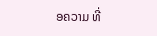ອຄວາມ ທີ່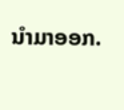ນໍາມາອອກ.